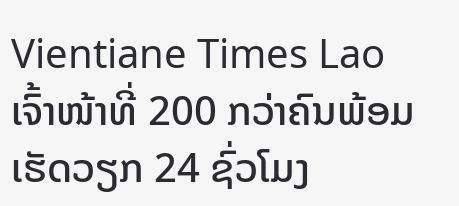Vientiane Times Lao
ເຈົ້າໜ້າທີ່ 200 ກວ່າຄົນພ້ອມ ເຮັດວຽກ 24 ຊົ່ວໂມງ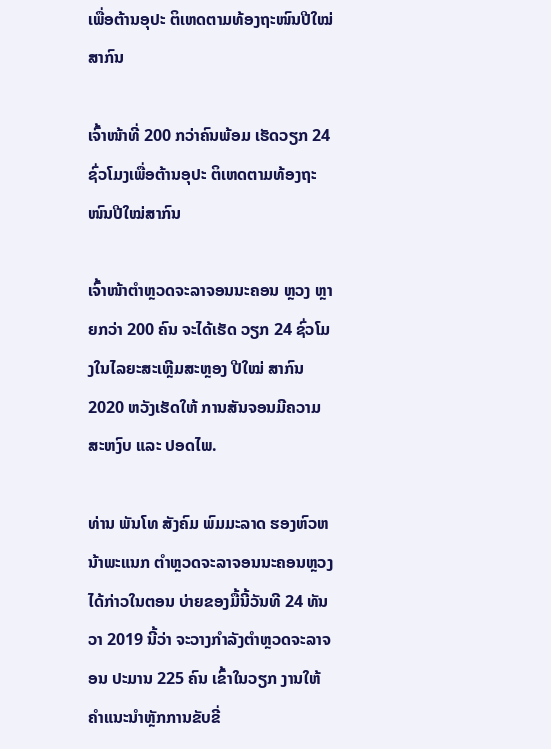ເພື່ອຕ້ານອຸປະ ຕິເຫດຕາມທ້ອງຖະໜົນປີໃໝ່ສາກົນ

ເຈົ້າໜ້າທີ່ 200 ກວ່າຄົນພ້ອມ ເຮັດວຽກ 24 ຊົ່ວໂມງເພື່ອຕ້ານອຸປະ ຕິເຫດຕາມທ້ອງຖະໜົນປີໃໝ່ສາກົນ

ເຈົ້າໜ້າຕຳຫຼວດຈະລາຈອນນະຄອນ ຫຼວງ ຫຼາຍກວ່າ 200 ຄົນ ຈະໄດ້ເຮັດ ວຽກ 24 ຊົ່ວໂມງໃນໄລຍະສະເຫຼີມສະຫຼອງ ປີໃໝ່ ສາກົນ 2020 ຫວັງເຮັດໃຫ້ ການສັນຈອນມີຄວາມສະຫງົບ ແລະ ປອດໄພ.

ທ່ານ ພັນໂທ ສັງຄົມ ພົມມະລາດ ຮອງຫົວຫນ້າພະແນກ ຕໍາຫຼວດຈະລາຈອນນະຄອນຫຼວງໄດ້ກ່າວໃນຕອນ ບ່າຍຂອງມື້ນີ້ວັນທີ 24 ທັນວາ 2019 ນີ້ວ່າ ຈະວາງກຳລັງຕຳຫຼວດຈະລາຈອນ ປະມານ 225 ຄົນ ເຂົ້າໃນວຽກ ງານໃຫ້ຄຳແນະນຳຫຼັກການຂັບຂີ່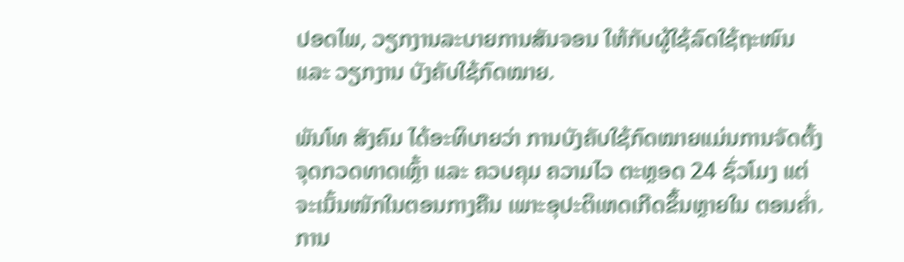ປອດໄພ, ວຽກງານລະບາຍການສັນຈອນ ໃຫ້ກັບຜູ້ໃຊ້ລົດໃຊ້ຖະໜົນ ແລະ ວຽກງານ ບັງຄັບໃຊ້ກົດໝາຍ.

ພັນໂທ ສັງຄົມ ໄດ້ອະທິບາຍວ່າ ການບັງຄັບໃຊ້ກົດໝາຍແມ່ນການຈັດຕັ້ງຈຸດກວດທາດເຫຼົ້າ ແລະ ຄວບຄຸມ ຄວາມໄວ ຕະຫຼອດ 24 ຊົ່ວໂມງ ແຕ່ຈະເນັ້ນໜັກໃນຕອນກາງຄືນ ເພາະອຸປະຕິເຫດເກີດຂຶ້ນຫຼາຍໃນ ຕອນຄ່ຳ. ການ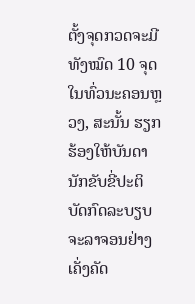ຕັ້ງຈຸດກວດຈະມີທັງໝົດ 10 ຈຸດໃນທົ່ວນະຄອນຫຼວງ, ສະນັ້ນ ຮຽກຮ້ອງໃຫ້ບັນດານັກຂັບຂີ່ປະຕິບັດກົດລະບຽບຈະລາຈອນຢ່າງເຄັ່ງຄັດ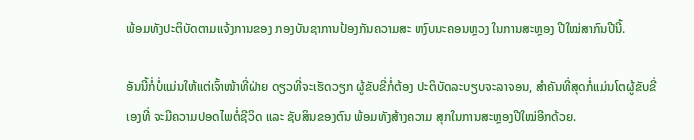ພ້ອມທັງປະຕິບັດຕາມແຈ້ງການຂອງ ກອງບັນຊາການປ້ອງກັນຄວາມສະ ຫງົບນະຄອນຫຼວງ ໃນການສະຫຼອງ ປີໃໝ່ສາກົນປີນີ້.

ອັນນີ້ກໍ່ບໍ່ແມ່ນໃຫ້ແຕ່ເຈົ້າໜ້າທີ່ຝ່າຍ ດຽວທີ່ຈະເຮັດວຽກ ຜູ້ຂັບຂີ່ກໍ່ຕ້ອງ ປະຕິບັດລະບຽບຈະລາຈອນ, ສຳຄັນທີ່ສຸດກໍ່ແມ່ນໂຕຜູ້ຂັບຂີ່ເອງທີ່ ຈະມີຄວາມປອດໄພຕໍ່ຊີວິດ ແລະ ຊັບສິນຂອງຕົນ ພ້ອມທັງສ້າງຄວາມ ສຸກໃນການສະຫຼອງປີໃໝ່ອີກດ້ວຍ.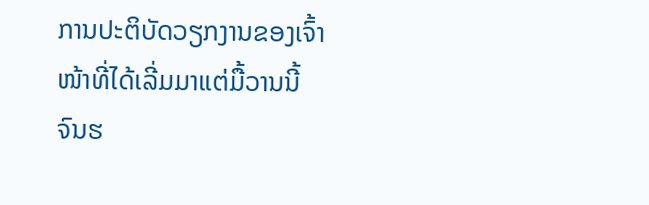ການປະຕິບັດວຽກງານຂອງເຈົ້າໜ້າທີ່ໄດ້ເລີ່ມມາແຕ່ມື້ວານນີ້ ຈົນຮ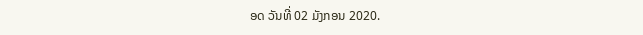ອດ ວັນທີ່ 02 ມັງກອນ 2020.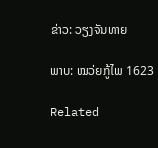ຂ່າວ: ວຽງຈັນທາຍ

ພາບ: ໝວ່ຍກູ້ໄພ 1623

Related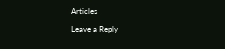Articles

Leave a Reply